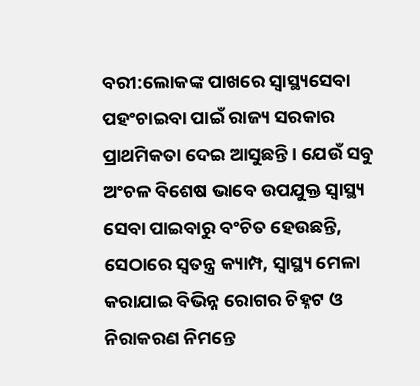ବରୀ:ଲୋକଙ୍କ ପାଖରେ ସ୍ୱାସ୍ଥ୍ୟସେବା ପହଂଚାଇବା ପାଇଁ ରାଜ୍ୟ ସରକାର ପ୍ରାଥମିକତା ଦେଇ ଆସୁଛନ୍ତି । ଯେଉଁ ସବୁ ଅଂଚଳ ବିଶେଷ ଭାବେ ଉପଯୁକ୍ତ ସ୍ୱାସ୍ଥ୍ୟ ସେବା ପାଇବାରୁ ବଂଚିତ ହେଉଛନ୍ତି, ସେଠାରେ ସ୍ୱତନ୍ତ୍ର କ୍ୟାମ୍ପ, ସ୍ୱାସ୍ଥ୍ୟ ମେଳା କରାଯାଇ ବିଭିନ୍ନ ରୋଗର ଚିହ୍ନଟ ଓ ନିରାକରଣ ନିମନ୍ତେ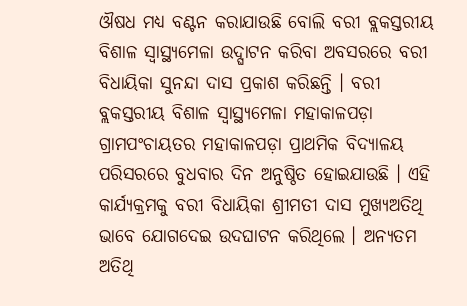ଔଷଧ ମଧ୍ୟ ବଣ୍ଟନ କରାଯାଉଛି ବୋଲି ବରୀ ବ୍ଲକସ୍ତରୀୟ ବିଶାଳ ସ୍ୱାସ୍ଥ୍ୟମେଳା ଉଦ୍ଘାଟନ କରିବା ଅବସରରେ ବରୀ ବିଧାୟିକା ସୁନନ୍ଦା ଦାସ ପ୍ରକାଶ କରିଛନ୍ତି । ବରୀ ବ୍ଲକସ୍ତରୀୟ ବିଶାଳ ସ୍ୱାସ୍ଥ୍ୟମେଳା ମହାକାଳପଡ଼ା ଗ୍ରାମପଂଚାୟତର ମହାକାଳପଡ଼ା ପ୍ରାଥମିକ ବିଦ୍ୟାଳୟ ପରିସରରେ ବୁଧବାର ଦିନ ଅନୁଷ୍ଠିତ ହୋଇଯାଉଛି । ଏହି କାର୍ଯ୍ୟକ୍ରମକୁ ବରୀ ବିଧାୟିକା ଶ୍ରୀମତୀ ଦାସ ମୁଖ୍ୟଅତିଥି ଭାବେ ଯୋଗଦେଇ ଉଦଘାଟନ କରିଥିଲେ । ଅନ୍ୟତମ ଅତିଥି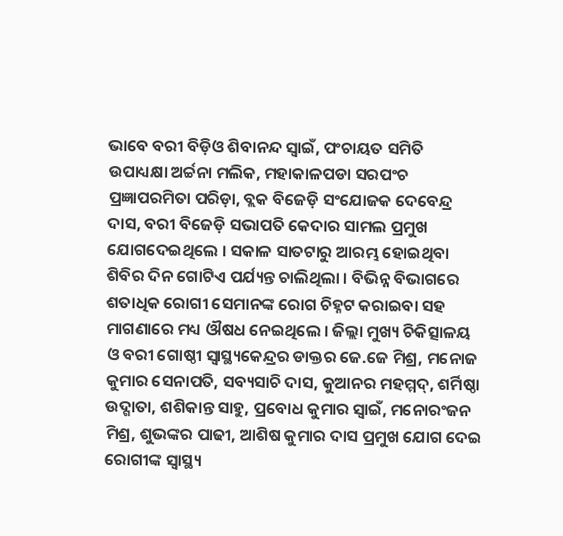ଭାବେ ବରୀ ବିଡ଼ିଓ ଶିବାନନ୍ଦ ସ୍ୱାଇଁ, ପଂଚାୟତ ସମିତି ଉପାଧ୍ୟକ୍ଷା ଅର୍ଚ୍ଚନା ମଲିକ, ମହାକାଳପଡା ସରପଂଚ ପ୍ରଜ୍ଞାପରମିତା ପରିଡ଼ା, ବ୍ଲକ ବିଜେଡ଼ି ସଂଯୋଜକ ଦେବେନ୍ଦ୍ର ଦାସ, ବରୀ ବିଜେଡ଼ି ସଭାପତି କେଦାର ସାମଲ ପ୍ରମୁଖ ଯୋଗଦେଇଥିଲେ । ସକାଳ ସାତଟାରୁ ଆରମ୍ଭ ହୋଇଥିବା ଶିବିର ଦିନ ଗୋଟିଏ ପର୍ଯ୍ୟନ୍ତ ଚାଲିଥିଲା । ବିଭିନ୍ନ ବିଭାଗରେ ଶତାଧିକ ରୋଗୀ ସେମାନଙ୍କ ରୋଗ ଚିହ୍ନଟ କରାଇବା ସହ ମାଗଣାରେ ମଧ୍ୟ ଔଷଧ ନେଇଥିଲେ । ଜିଲ୍ଲା ମୁଖ୍ୟ ଚିକିତ୍ସାଳୟ ଓ ବରୀ ଗୋଷ୍ଠୀ ସ୍ୱାସ୍ଥ୍ୟକେନ୍ଦ୍ରର ଡାକ୍ତର ଜେ.ଜେ ମିଶ୍ର, ମନୋଜ କୁମାର ସେନାପତି, ସବ୍ୟସାଚି ଦାସ, କୁଆନର ମହମ୍ମଦ୍, ଶର୍ମିଷ୍ଠା ଉଦ୍ଗାତା, ଶଶିକାନ୍ତ ସାହୁ, ପ୍ରବୋଧ କୁମାର ସ୍ୱାଇଁ, ମନୋରଂଜନ ମିଶ୍ର, ଶୁଭଙ୍କର ପାଢୀ, ଆଶିଷ କୁମାର ଦାସ ପ୍ରମୁଖ ଯୋଗ ଦେଇ ରୋଗୀଙ୍କ ସ୍ୱାସ୍ଥ୍ୟ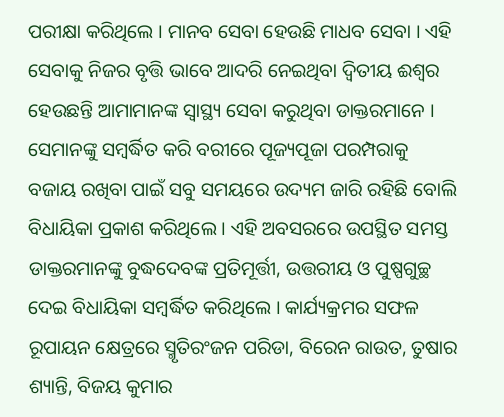ପରୀକ୍ଷା କରିଥିଲେ । ମାନବ ସେବା ହେଉଛି ମାଧବ ସେବା । ଏହି ସେବାକୁ ନିଜର ବୃତ୍ତି ଭାବେ ଆଦରି ନେଇଥିବା ଦ୍ୱିତୀୟ ଈଶ୍ୱର ହେଉଛନ୍ତି ଆମାମାନଙ୍କ ସ୍ୱାସ୍ଥ୍ୟ ସେବା କରୁଥିବା ଡାକ୍ତରମାନେ । ସେମାନଙ୍କୁ ସମ୍ବର୍ଦ୍ଧିତ କରି ବରୀରେ ପୂଜ୍ୟପୂଜା ପରମ୍ପରାକୁ ବଜାୟ ରଖିବା ପାଇଁ ସବୁ ସମୟରେ ଉଦ୍ୟମ ଜାରି ରହିଛି ବୋଲି ବିଧାୟିକା ପ୍ରକାଶ କରିଥିଲେ । ଏହି ଅବସରରେ ଉପସ୍ଥିତ ସମସ୍ତ ଡାକ୍ତରମାନଙ୍କୁ ବୁଦ୍ଧଦେବଙ୍କ ପ୍ରତିମୂର୍ତ୍ତୀ, ଉତ୍ତରୀୟ ଓ ପୁଷ୍ପଗୁଚ୍ଛ ଦେଇ ବିଧାୟିକା ସମ୍ବର୍ଦ୍ଧିତ କରିଥିଲେ । କାର୍ଯ୍ୟକ୍ରମର ସଫଳ ରୂପାୟନ କ୍ଷେତ୍ରରେ ସ୍ମୃତିରଂଜନ ପରିଡା, ବିରେନ ରାଉତ, ତୁଷାର ଶ୍ୟାନ୍ତି, ବିଜୟ କୁମାର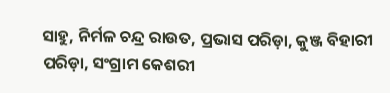ସାହୁ, ନିର୍ମଳ ଚନ୍ଦ୍ର ରାଉତ, ପ୍ରଭାସ ପରିଡ଼ା, କୁଞ୍ଜ ବିହାରୀ ପରିଡ଼ା, ସଂଗ୍ରାମ କେଶରୀ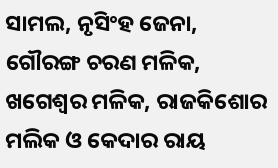ସାମଲ, ନୃସିଂହ ଜେନା, ଗୌରଙ୍ଗ ଚରଣ ମଳିକ, ଖଗେଶ୍ୱର ମଳିକ, ରାଜକିଶୋର ମଲିକ ଓ କେଦାର ରାୟ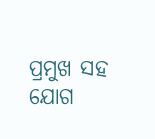ପ୍ରମୁଖ ସହ ଯୋଗ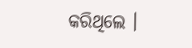କରିଥିଲେ ।